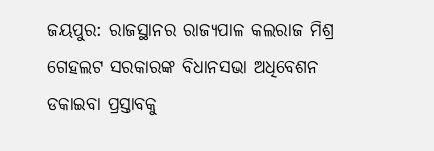ଜୟପୁର: ରାଜସ୍ଥାନର ରାଜ୍ୟପାଳ କଲରାଜ ମିଶ୍ର ଗେହଲଟ ସରକାରଙ୍କ ବିଧାନସଭା ଅଧିବେଶନ ଡକାଇବା ପ୍ରସ୍ତାବକୁ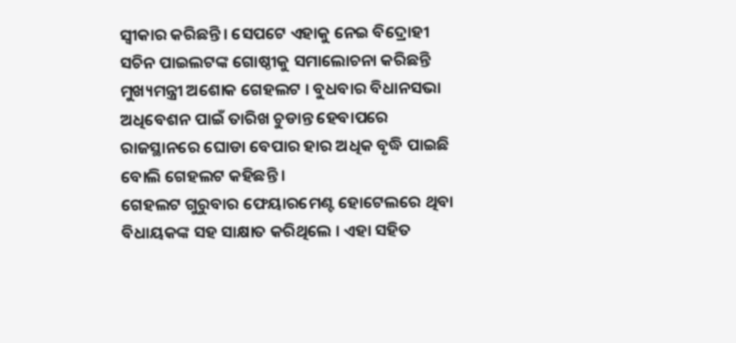ସ୍ଵୀକାର କରିଛନ୍ତି। ସେପଟେ ଏହାକୁ ନେଇ ବିଦ୍ରୋହୀ ସଚିନ ପାଇଲଟଙ୍କ ଗୋଷ୍ଠୀକୁ ସମାଲୋଚନା କରିଛନ୍ତି ମୁଖ୍ୟମନ୍ତ୍ରୀ ଅଶୋକ ଗେହଲଟ । ବୁଧବାର ବିଧାନସଭା ଅଧିବେଶନ ପାଇଁ ତାରିଖ ଚୁଡାନ୍ତ ହେବାପରେ ରାଜସ୍ଥାନରେ ଘୋଡା ବେପାର ହାର ଅଧିକ ବୃଦ୍ଧି ପାଇଛି ବୋଲି ଗେହଲଟ କହିଛନ୍ତି ।
ଗେହଲଟ ଗୁରୁବାର ଫେୟାରମେଣ୍ଟ ହୋଟେଲରେ ଥିବା ବିଧାୟକଙ୍କ ସହ ସାକ୍ଷାତ କରିଥିଲେ । ଏହା ସହିତ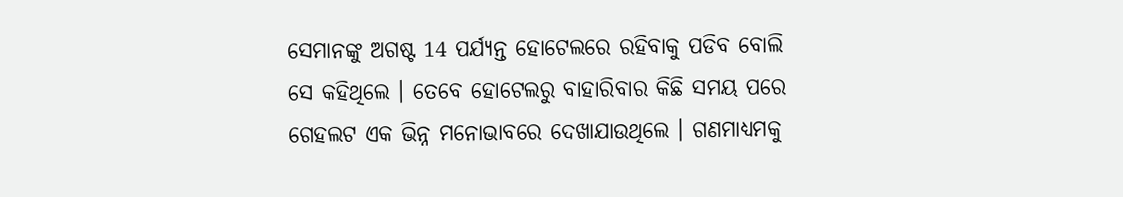ସେମାନଙ୍କୁ ଅଗଷ୍ଟ 14 ପର୍ଯ୍ୟନ୍ତ ହୋଟେଲରେ ରହିବାକୁ ପଡିବ ବୋଲି ସେ କହିଥିଲେ । ତେବେ ହୋଟେଲରୁ ବାହାରିବାର କିଛି ସମୟ ପରେ ଗେହଲଟ ଏକ ଭିନ୍ନ ମନୋଭାବରେ ଦେଖାଯାଉଥିଲେ । ଗଣମାଧ୍ୟମକୁ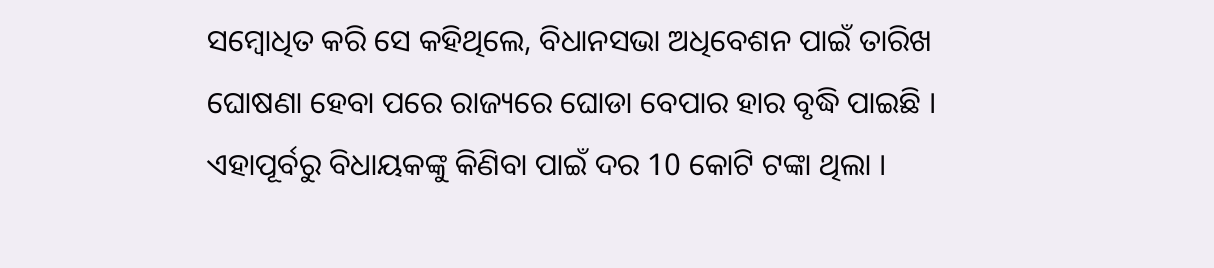ସମ୍ବୋଧିତ କରି ସେ କହିଥିଲେ, ବିଧାନସଭା ଅଧିବେଶନ ପାଇଁ ତାରିଖ ଘୋଷଣା ହେବା ପରେ ରାଜ୍ୟରେ ଘୋଡା ବେପାର ହାର ବୃଦ୍ଧି ପାଇଛି । ଏହାପୂର୍ବରୁ ବିଧାୟକଙ୍କୁ କିଣିବା ପାଇଁ ଦର 10 କୋଟି ଟଙ୍କା ଥିଲା ।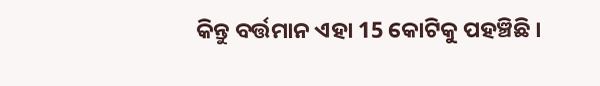କିନ୍ତୁ ବର୍ତ୍ତମାନ ଏହା 15 କୋଟିକୁ ପହଞ୍ଚିଛି ।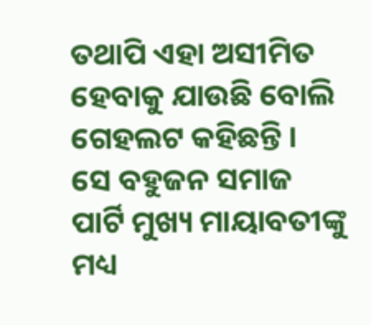ତଥାପି ଏହା ଅସୀମିତ ହେବାକୁ ଯାଉଛି ବୋଲି ଗେହଲଟ କହିଛନ୍ତି ।
ସେ ବହୁଜନ ସମାଜ ପାର୍ଟି ମୁଖ୍ୟ ମାୟାବତୀଙ୍କୁ ମଧ୍ୟ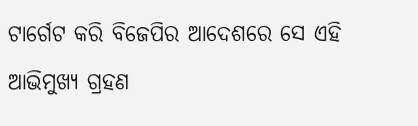ଟାର୍ଗେଟ କରି ବିଜେପିର ଆଦେଶରେ ସେ ଏହି ଆଭିମୁଖ୍ୟ ଗ୍ରହଣ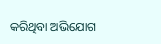କରିଥିବା ଅଭିଯୋଗ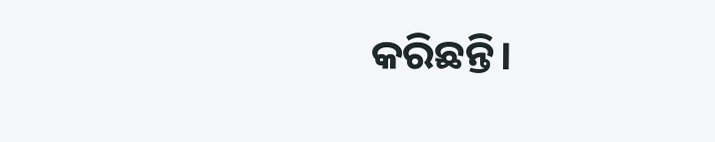କରିଛନ୍ତି।